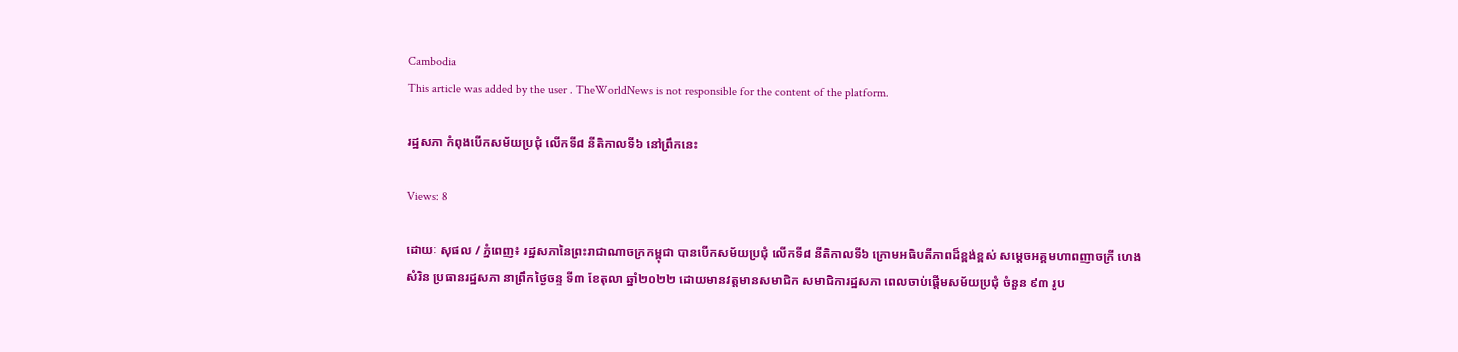Cambodia
This article was added by the user . TheWorldNews is not responsible for the content of the platform.

រដ្ឋសភា កំពុងបើកសម័យប្រជុំ លើកទី៨ នីតិកាលទី៦ នៅព្រឹកនេះ

Views: 8

ដោយៈ សុផល / ភ្នំពេញ៖ រដ្ឋសភានៃព្រះរាជាណាចក្រកម្ពុជា បានបើកសម័យប្រជុំ លើកទី៨ នីតិកាលទី៦ ក្រោមអធិបតីភាពដ៏ខ្ពង់ខ្ពស់ សម្ដេចអគ្គមហាពញាចក្រី ហេង សំរិន ប្រធានរដ្ឋសភា នាព្រឹកថ្ងៃចន្ទ ទី៣ ខែតុលា ឆ្នាំ២០២២ ដោយមានវត្តមានសមាជិក សមាជិការដ្ឋសភា ពេលចាប់ផ្តើមសម័យប្រជុំ ចំនួន ៩៣ រូប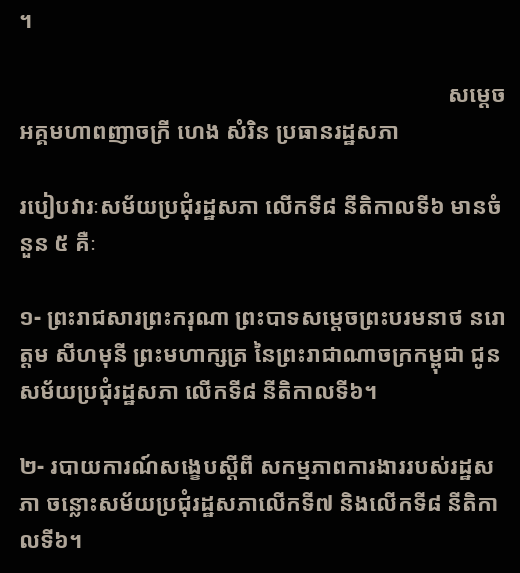។

                                                                           សម្ដេចអគ្គមហាពញាចក្រី ហេង សំរិន ប្រធានរដ្ឋសភា

របៀបវារៈសម័យប្រជុំរដ្ឋសភា លើកទី៨ នីតិកាលទី៦ មានចំនួន ៥ គឺៈ

១- ព្រះរាជសារព្រះករុណា ព្រះបាទសម្តេចព្រះបរមនាថ នរោត្តម សីហមុនី ព្រះមហាក្សត្រ នៃព្រះរាជាណាចក្រកម្ពុជា ជូនសម័យប្រជុំរដ្ឋសភា លើកទី៨ នីតិកាលទី៦។

២- របាយការណ៍សង្ខេបស្តីពី សកម្មភាពការងាររបស់រដ្ឋសភា ចន្លោះសម័យប្រជុំរដ្ឋសភាលើកទី៧ និងលើកទី៨ នីតិកាលទី៦។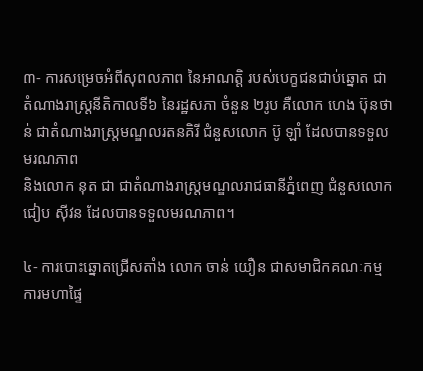៣- ការសម្រេចអំពីសុពលភាព នៃអាណត្តិ របស់បេក្ខជនជាប់ឆ្នោត ជាតំណាងរាស្រ្តនីតិកាលទី៦ នៃរដ្ឋសភា ចំនួន ២រូប គឺលោក ហេង ប៊ុនថាន់ ជាតំណាងរាស្រ្តមណ្ឌលរតនគិរី ជំនួសលោក ប៊ូ ឡាំ ដែលបានទទួលមរណភាព
និងលោក នុត ជា ជាតំណាងរាស្រ្តមណ្ឌលរាជធានីភ្នំពេញ ជំនួសលោក ជៀប ស៊ីវន ដែលបានទទួលមរណភាព។

៤- ការបោះឆ្នោតជ្រើសតាំង លោក ចាន់ យឿន ជាសមាជិកគណៈកម្មការមហាផ្ទៃ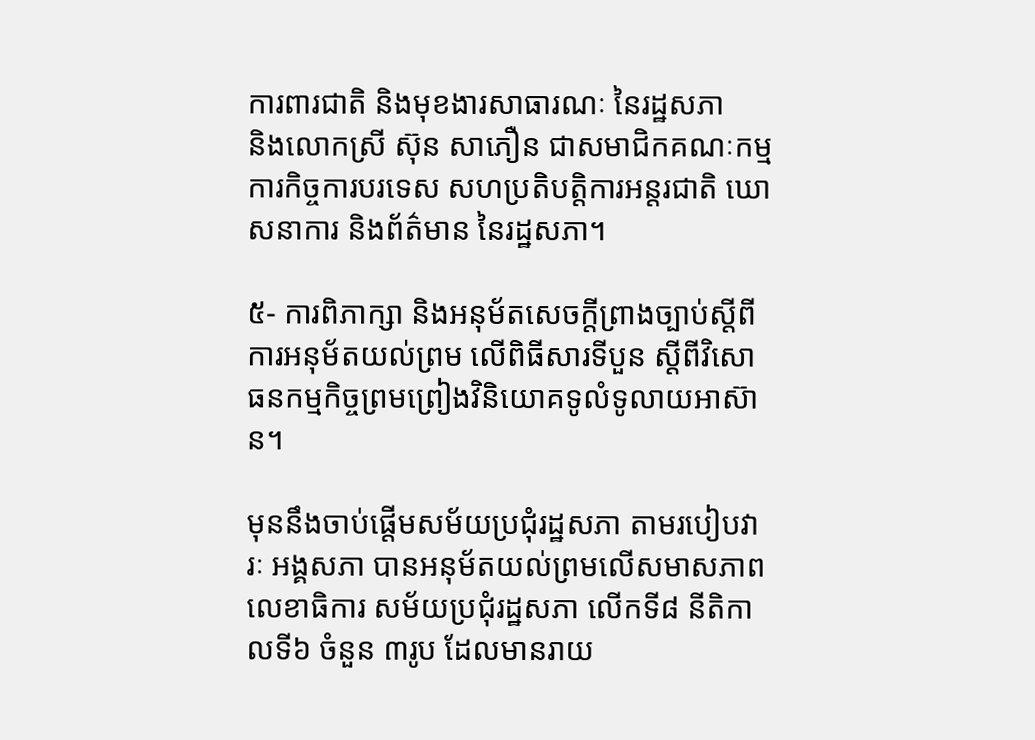ការពារជាតិ និងមុខងារសាធារណៈ នៃរដ្ឋសភា
និងលោកស្រី ស៊ុន សាភឿន ជាសមាជិកគណៈកម្មការកិច្ចការបរទេស សហប្រតិបត្តិការអន្តរជាតិ ឃោសនាការ និងព័ត៌មាន នៃរដ្ឋសភា។

៥- ការពិភាក្សា និងអនុម័តសេចក្តីព្រាងច្បាប់ស្តីពី ការអនុម័តយល់ព្រម លើពិធីសារទីបួន ស្តីពីវិសោធនកម្មកិច្ចព្រមព្រៀងវិនិយោគទូលំទូលាយអាស៊ាន។

មុននឹងចាប់ផ្តើមសម័យប្រជុំរដ្ឋសភា តាមរបៀបវារៈ អង្គសភា បានអនុម័តយល់ព្រមលើសមាសភាពលេខាធិការ សម័យប្រជុំរដ្ឋសភា លើកទី៨ នីតិកាលទី៦ ចំនួន ៣រូប ដែលមានរាយ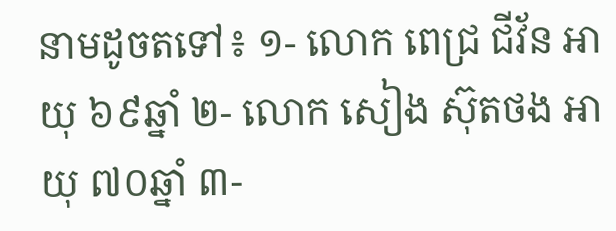នាមដូចតទៅ៖ ១- លោក ពេជ្រ ជីវ័ន អាយុ ៦៩ឆ្នាំ ២- លោក សៀង ស៊ុតថង អាយុ ៧០ឆ្នាំ ៣-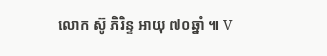លោក ស៊ូ ភិរិន្ទ អាយុ ៧០ឆ្នាំ ៕ V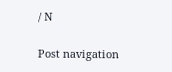/ N

Post navigation